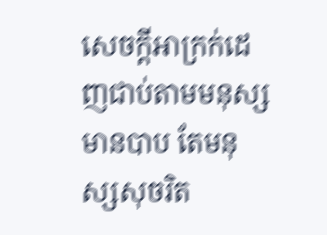សេចក្ដីអាក្រក់ដេញជាប់តាមមនុស្សមានបាប តែមនុស្សសុចរិត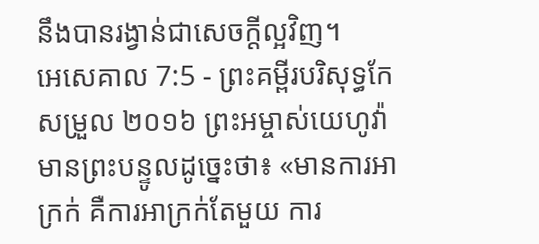នឹងបានរង្វាន់ជាសេចក្ដីល្អវិញ។
អេសេគាល 7:5 - ព្រះគម្ពីរបរិសុទ្ធកែសម្រួល ២០១៦ ព្រះអម្ចាស់យេហូវ៉ាមានព្រះបន្ទូលដូច្នេះថា៖ «មានការអាក្រក់ គឺការអាក្រក់តែមួយ ការ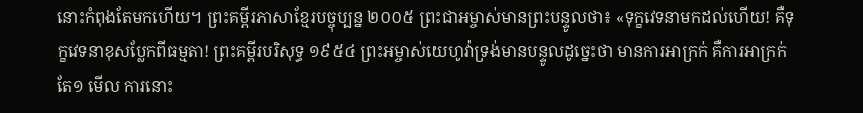នោះកំពុងតែមកហើយ។ ព្រះគម្ពីរភាសាខ្មែរបច្ចុប្បន្ន ២០០៥ ព្រះជាអម្ចាស់មានព្រះបន្ទូលថា៖ «ទុក្ខវេទនាមកដល់ហើយ! គឺទុក្ខវេទនាខុសប្លែកពីធម្មតា! ព្រះគម្ពីរបរិសុទ្ធ ១៩៥៤ ព្រះអម្ចាស់យេហូវ៉ាទ្រង់មានបន្ទូលដូច្នេះថា មានការអាក្រក់ គឺការអាក្រក់តែ១ មើល ការនោះ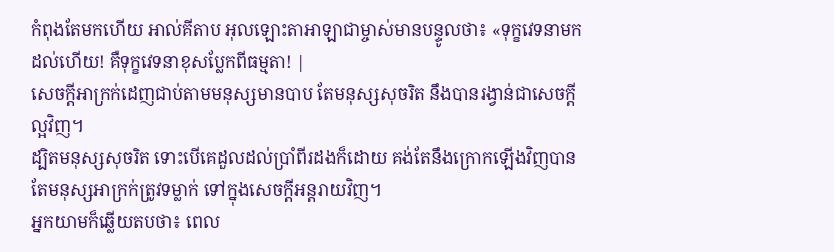កំពុងតែមកហើយ អាល់គីតាប អុលឡោះតាអាឡាជាម្ចាស់មានបន្ទូលថា៖ «ទុក្ខវេទនាមកដល់ហើយ! គឺទុក្ខវេទនាខុសប្លែកពីធម្មតា! |
សេចក្ដីអាក្រក់ដេញជាប់តាមមនុស្សមានបាប តែមនុស្សសុចរិត នឹងបានរង្វាន់ជាសេចក្ដីល្អវិញ។
ដ្បិតមនុស្សសុចរិត ទោះបើគេដួលដល់ប្រាំពីរដងក៏ដោយ គង់តែនឹងក្រោកឡើងវិញបាន តែមនុស្សអាក្រក់ត្រូវទម្លាក់ ទៅក្នុងសេចក្ដីអន្តរាយវិញ។
អ្នកយាមក៏ឆ្លើយតបថា៖ ពេល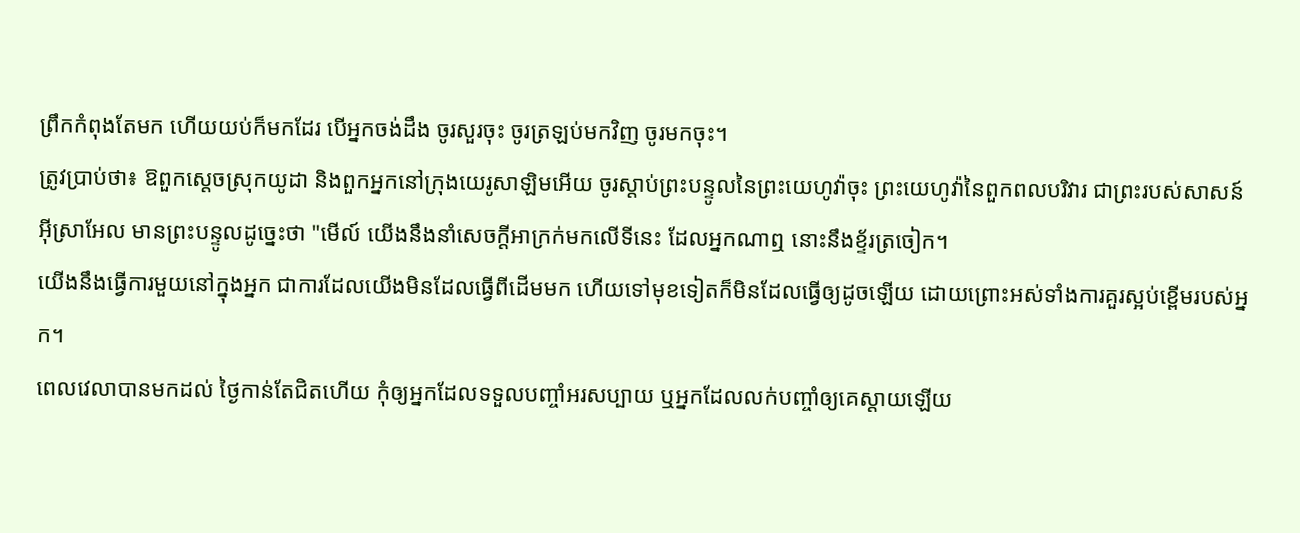ព្រឹកកំពុងតែមក ហើយយប់ក៏មកដែរ បើអ្នកចង់ដឹង ចូរសួរចុះ ចូរត្រឡប់មកវិញ ចូរមកចុះ។
ត្រូវប្រាប់ថា៖ ឱពួកស្តេចស្រុកយូដា និងពួកអ្នកនៅក្រុងយេរូសាឡិមអើយ ចូរស្តាប់ព្រះបន្ទូលនៃព្រះយេហូវ៉ាចុះ ព្រះយេហូវ៉ានៃពួកពលបរិវារ ជាព្រះរបស់សាសន៍អ៊ីស្រាអែល មានព្រះបន្ទូលដូច្នេះថា "មើល៍ យើងនឹងនាំសេចក្ដីអាក្រក់មកលើទីនេះ ដែលអ្នកណាឮ នោះនឹងខ្ទ័រត្រចៀក។
យើងនឹងធ្វើការមួយនៅក្នុងអ្នក ជាការដែលយើងមិនដែលធ្វើពីដើមមក ហើយទៅមុខទៀតក៏មិនដែលធ្វើឲ្យដូចឡើយ ដោយព្រោះអស់ទាំងការគួរស្អប់ខ្ពើមរបស់អ្នក។
ពេលវេលាបានមកដល់ ថ្ងៃកាន់តែជិតហើយ កុំឲ្យអ្នកដែលទទួលបញ្ចាំអរសប្បាយ ឬអ្នកដែលលក់បញ្ចាំឲ្យគេស្តាយឡើយ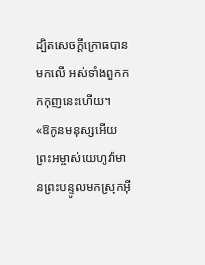ដ្បិតសេចក្ដីក្រោធបានមកលើ អស់ទាំងពួកកកកុញនេះហើយ។
«ឱកូនមនុស្សអើយ ព្រះអម្ចាស់យេហូវ៉ាមានព្រះបន្ទូលមកស្រុកអ៊ី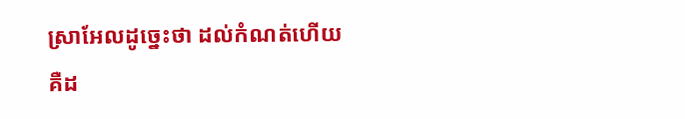ស្រាអែលដូច្នេះថា ដល់កំណត់ហើយ គឺដ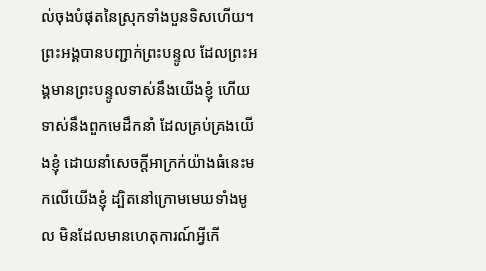ល់ចុងបំផុតនៃស្រុកទាំងបួនទិសហើយ។
ព្រះអង្គបានបញ្ជាក់ព្រះបន្ទូល ដែលព្រះអង្គមានព្រះបន្ទូលទាស់នឹងយើងខ្ញុំ ហើយទាស់នឹងពួកមេដឹកនាំ ដែលគ្រប់គ្រងយើងខ្ញុំ ដោយនាំសេចក្ដីអាក្រក់យ៉ាងធំនេះមកលើយើងខ្ញុំ ដ្បិតនៅក្រោមមេឃទាំងមូល មិនដែលមានហេតុការណ៍អ្វីកើ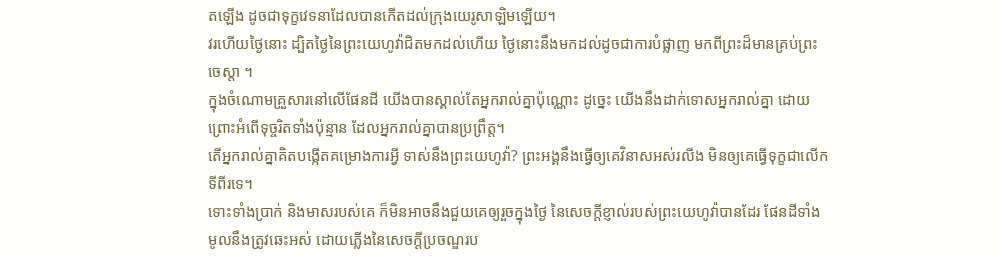តឡើង ដូចជាទុក្ខវេទនាដែលបានកើតដល់ក្រុងយេរូសាឡិមឡើយ។
វរហើយថ្ងៃនោះ ដ្បិតថ្ងៃនៃព្រះយេហូវ៉ាជិតមកដល់ហើយ ថ្ងៃនោះនឹងមកដល់ដូចជាការបំផ្លាញ មកពីព្រះដ៏មានគ្រប់ព្រះចេស្តា ។
ក្នុងចំណោមគ្រួសារនៅលើផែនដី យើងបានស្គាល់តែអ្នករាល់គ្នាប៉ុណ្ណោះ ដូច្នេះ យើងនឹងដាក់ទោសអ្នករាល់គ្នា ដោយព្រោះអំពើទុច្ចរិតទាំងប៉ុន្មាន ដែលអ្នករាល់គ្នាបានប្រព្រឹត្ត។
តើអ្នករាល់គ្នាគិតបង្កើតគម្រោងការអ្វី ទាស់នឹងព្រះយេហូវ៉ា? ព្រះអង្គនឹងធ្វើឲ្យគេវិនាសអស់រលីង មិនឲ្យគេធ្វើទុក្ខជាលើកទីពីរទេ។
ទោះទាំងប្រាក់ និងមាសរបស់គេ ក៏មិនអាចនឹងជួយគេឲ្យរួចក្នុងថ្ងៃ នៃសេចក្ដីខ្ញាល់របស់ព្រះយេហូវ៉ាបានដែរ ផែនដីទាំងមូលនឹងត្រូវឆេះអស់ ដោយភ្លើងនៃសេចក្ដីប្រចណ្ឌរប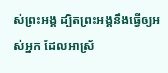ស់ព្រះអង្គ ដ្បិតព្រះអង្គនឹងធ្វើឲ្យអស់អ្នក ដែលអាស្រ័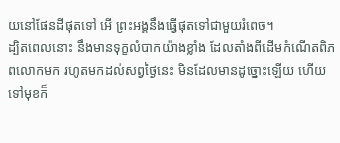យនៅផែនដីផុតទៅ អើ ព្រះអង្គនឹងធ្វើផុតទៅជាមួយរំពេច។
ដ្បិតពេលនោះ នឹងមានទុក្ខលំបាកយ៉ាងខ្លាំង ដែលតាំងពីដើមកំណើតពិភពលោកមក រហូតមកដល់សព្វថ្ងៃនេះ មិនដែលមានដូច្នោះឡើយ ហើយទៅមុខក៏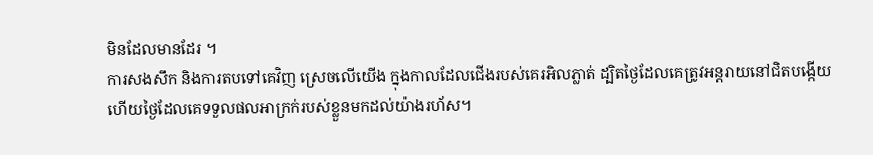មិនដែលមានដែរ ។
ការសងសឹក និងការតបទៅគេវិញ ស្រេចលើយើង ក្នុងកាលដែលជើងរបស់គេរអិលភ្លាត់ ដ្បិតថ្ងៃដែលគេត្រូវអន្តរាយនៅជិតបង្កើយ ហើយថ្ងៃដែលគេទទួលផលអាក្រក់របស់ខ្លួនមកដល់យ៉ាងរហ័ស។